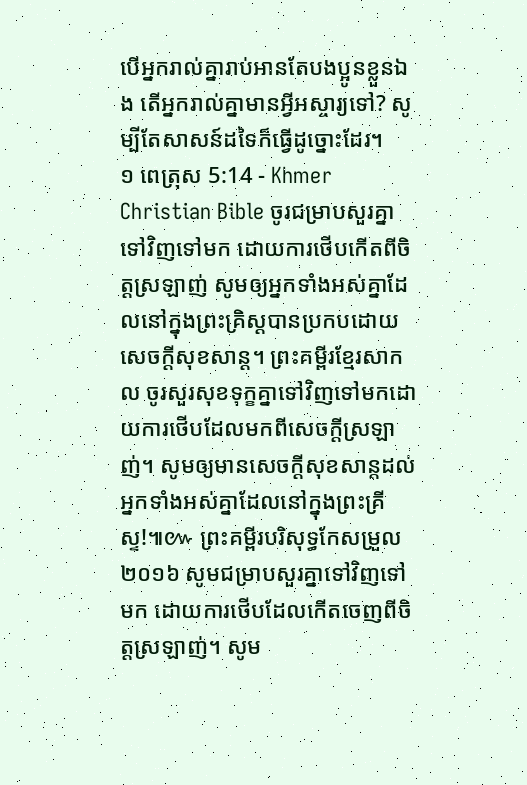បើអ្នករាល់គ្នារាប់អានតែបងប្អូនខ្លួនឯង តើអ្នករាល់គ្នាមានអ្វីអស្ចារ្យទៅ? សូម្បីតែសាសន៍ដទៃក៏ធ្វើដូច្នោះដែរ។
១ ពេត្រុស 5:14 - Khmer Christian Bible ចូរជម្រាបសួរគ្នាទៅវិញទៅមក ដោយការថើបកើតពីចិត្ដស្រឡាញ់ សូមឲ្យអ្នកទាំងអស់គ្នាដែលនៅក្នុងព្រះគ្រិស្ដបានប្រកបដោយសេចក្ដីសុខសាន្ដ។ ព្រះគម្ពីរខ្មែរសាកល ចូរសួរសុខទុក្ខគ្នាទៅវិញទៅមកដោយការថើបដែលមកពីសេចក្ដីស្រឡាញ់។ សូមឲ្យមានសេចក្ដីសុខសាន្តដល់អ្នកទាំងអស់គ្នាដែលនៅក្នុងព្រះគ្រីស្ទ!៕៚ ព្រះគម្ពីរបរិសុទ្ធកែសម្រួល ២០១៦ សូមជម្រាបសួរគ្នាទៅវិញទៅមក ដោយការថើបដែលកើតចេញពីចិត្តស្រឡាញ់។ សូម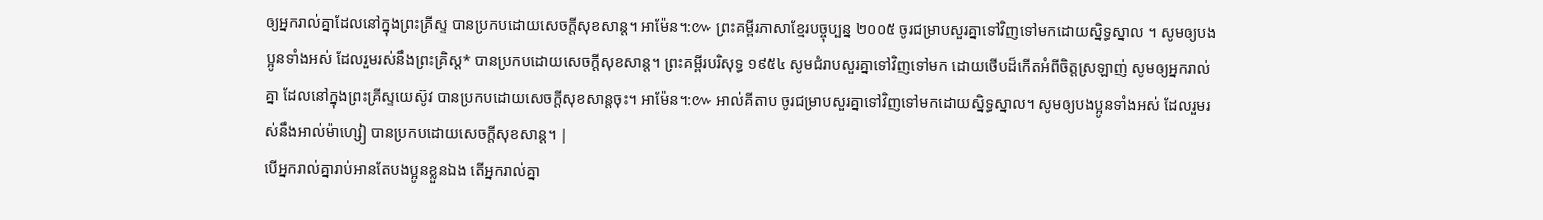ឲ្យអ្នករាល់គ្នាដែលនៅក្នុងព្រះគ្រីស្ទ បានប្រកបដោយសេចក្តីសុខសាន្ត។ អាម៉ែន។:៚ ព្រះគម្ពីរភាសាខ្មែរបច្ចុប្បន្ន ២០០៥ ចូរជម្រាបសួរគ្នាទៅវិញទៅមកដោយស្និទ្ធស្នាល ។ សូមឲ្យបងប្អូនទាំងអស់ ដែលរួមរស់នឹងព្រះគ្រិស្ត* បានប្រកបដោយសេចក្ដីសុខសាន្ត។ ព្រះគម្ពីរបរិសុទ្ធ ១៩៥៤ សូមជំរាបសួរគ្នាទៅវិញទៅមក ដោយថើបដ៏កើតអំពីចិត្តស្រឡាញ់ សូមឲ្យអ្នករាល់គ្នា ដែលនៅក្នុងព្រះគ្រីស្ទយេស៊ូវ បានប្រកបដោយសេចក្ដីសុខសាន្តចុះ។ អាម៉ែន។:៚ អាល់គីតាប ចូរជម្រាបសួរគ្នាទៅវិញទៅមកដោយស្និទ្ធស្នាល។ សូមឲ្យបងប្អូនទាំងអស់ ដែលរួមរស់នឹងអាល់ម៉ាហ្សៀ បានប្រកបដោយសេចក្ដីសុខសាន្ដ។ |
បើអ្នករាល់គ្នារាប់អានតែបងប្អូនខ្លួនឯង តើអ្នករាល់គ្នា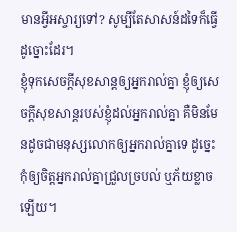មានអ្វីអស្ចារ្យទៅ? សូម្បីតែសាសន៍ដទៃក៏ធ្វើដូច្នោះដែរ។
ខ្ញុំទុកសេចក្ដីសុខសាន្តឲ្យអ្នករាល់គ្នា ខ្ញុំឲ្យសេចក្ដីសុខសាន្តរបស់ខ្ញុំដល់អ្នករាល់គ្នា គឺមិនមែនដូចជាមនុស្សលោកឲ្យអ្នករាល់គ្នាទេ ដូច្នេះកុំឲ្យចិត្តអ្នករាល់គ្នាជ្រួលច្របល់ ឬភ័យខ្លាចឡើយ។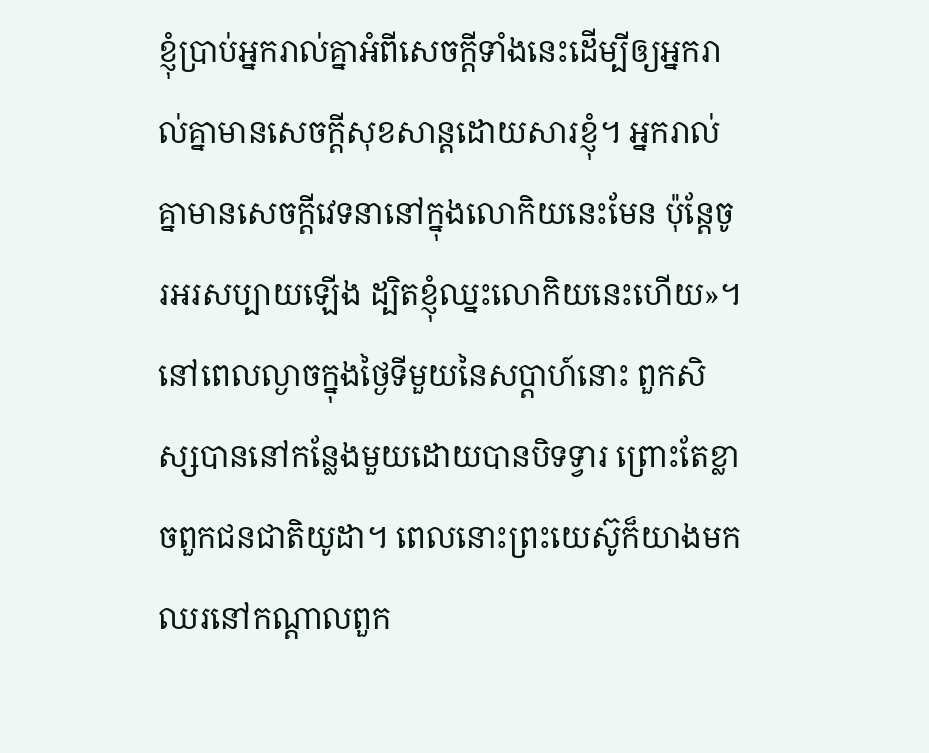ខ្ញុំប្រាប់អ្នករាល់គ្នាអំពីសេចក្ដីទាំងនេះដើម្បីឲ្យអ្នករាល់គ្នាមានសេចក្ដីសុខសាន្តដោយសារខ្ញុំ។ អ្នករាល់គ្នាមានសេចក្ដីវេទនានៅក្នុងលោកិយនេះមែន ប៉ុន្ដែចូរអរសប្បាយឡើង ដ្បិតខ្ញុំឈ្នះលោកិយនេះហើយ»។
នៅពេលល្ងាចក្នុងថ្ងៃទីមួយនៃសប្តាហ៍នោះ ពួកសិស្សបាននៅកន្លែងមួយដោយបានបិទទ្វារ ព្រោះតែខ្លាចពួកជនជាតិយូដា។ ពេលនោះព្រះយេស៊ូក៏យាងមកឈរនៅកណ្តាលពួក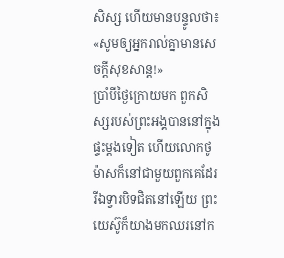សិស្ស ហើយមានបន្ទូលថា៖ «សូមឲ្យអ្នករាល់គ្នាមានសេចក្ដីសុខសាន្ដ!»
ប្រាំបីថ្ងៃក្រោយមក ពួកសិស្សរបស់ព្រះអង្គបាននៅក្នុងផ្ទះម្តងទៀត ហើយលោកថូម៉ាសក៏នៅជាមួយពួកគេដែរ រីឯទ្វារបិទជិតនៅឡើយ ព្រះយេស៊ូក៏យាងមកឈរនៅក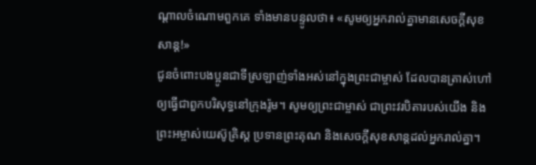ណ្តាលចំណោមពួកគេ ទាំងមានបន្ទូលថា៖ «សូមឲ្យអ្នករាល់គ្នាមានសេចក្ដីសុខសាន្ដ!»
ជូនចំពោះបងប្អូនជាទីស្រឡាញ់ទាំងអស់នៅក្នុងព្រះជាម្ចាស់ ដែលបានត្រាស់ហៅឲ្យធ្វើជាពួកបរិសុទ្ធនៅក្រុងរ៉ូម។ សូមឲ្យព្រះជាម្ចាស់ ជាព្រះវរបិតារបស់យើង និងព្រះអម្ចាស់យេស៊ូគ្រិស្ដ ប្រទានព្រះគុណ និងសេចក្ដីសុខសាន្ដដល់អ្នករាល់គ្នា។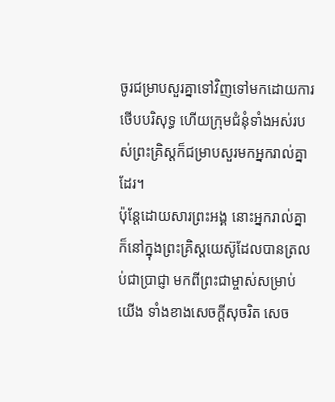ចូរជម្រាបសួរគ្នាទៅវិញទៅមកដោយការថើបបរិសុទ្ធ ហើយក្រុមជំនុំទាំងអស់របស់ព្រះគ្រិស្ដក៏ជម្រាបសួរមកអ្នករាល់គ្នាដែរ។
ប៉ុន្ដែដោយសារព្រះអង្គ នោះអ្នករាល់គ្នាក៏នៅក្នុងព្រះគ្រិស្ដយេស៊ូដែលបានត្រលប់ជាប្រាជ្ញា មកពីព្រះជាម្ចាស់សម្រាប់យើង ទាំងខាងសេចក្ដីសុចរិត សេច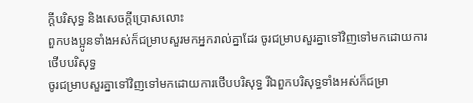ក្ដីបរិសុទ្ធ និងសេចក្ដីប្រោសលោះ
ពួកបងប្អូនទាំងអស់ក៏ជម្រាបសួរមកអ្នករាល់គ្នាដែរ ចូរជម្រាបសួរគ្នាទៅវិញទៅមកដោយការថើបបរិសុទ្ធ
ចូរជម្រាបសួរគ្នាទៅវិញទៅមកដោយការថើបបរិសុទ្ធ រីឯពួកបរិសុទ្ធទាំងអស់ក៏ជម្រា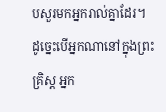បសួរមកអ្នករាល់គ្នាដែរ។
ដូច្នេះបើអ្នកណានៅក្នុងព្រះគ្រិស្ដ អ្នក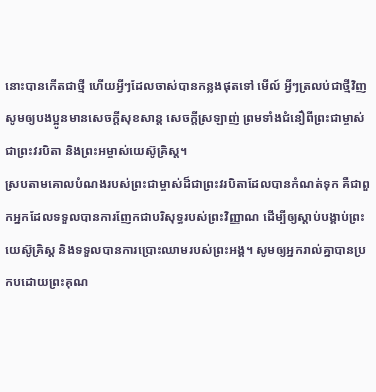នោះបានកើតជាថ្មី ហើយអ្វីៗដែលចាស់បានកន្លងផុតទៅ មើល៍ អ្វីៗត្រលប់ជាថ្មីវិញ
សូមឲ្យបងប្អូនមានសេចក្ដីសុខសាន្ត សេចក្ដីស្រឡាញ់ ព្រមទាំងជំនឿពីព្រះជាម្ចាស់ជាព្រះវរបិតា និងព្រះអម្ចាស់យេស៊ូគ្រិស្ដ។
ស្របតាមគោលបំណងរបស់ព្រះជាម្ចាស់ដ៏ជាព្រះវរបិតាដែលបានកំណត់ទុក គឺជាពួកអ្នកដែលទទួលបានការញែកជាបរិសុទ្ធរបស់ព្រះវិញ្ញាណ ដើម្បីឲ្យស្ដាប់បង្គាប់ព្រះយេស៊ូគ្រិស្ដ និងទទួលបានការប្រោះឈាមរបស់ព្រះអង្គ។ សូមឲ្យអ្នករាល់គ្នាបានប្រកបដោយព្រះគុណ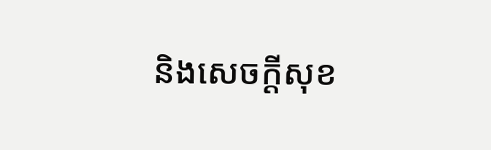និងសេចក្ដីសុខ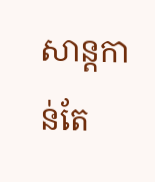សាន្ដកាន់តែ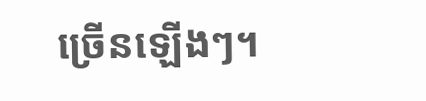ច្រើនឡើងៗ។